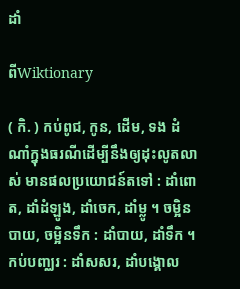ដាំ

ពីWiktionary

( កិ. ) កប់ពូជ, កូន, ដើម, ទង ដំណាំក្នុងធរណីដើម្បីនឹងឲ្យដុះលូតលាស់ មានផលប្រយោជន៍តទៅ : ដាំពោត, ដាំដំឡូង, ដាំចេក, ដាំម្លូ ។ ចម្អិនបាយ, ចម្អិនទឹក : ដាំបាយ, ដាំទឹក ។ កប់បញ្ឈរ : ដាំសសរ, ដាំបង្គោល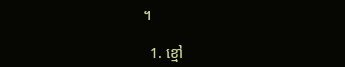។

  1. ខ្មៅ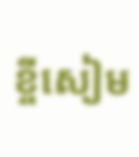ខ្ចីសៀម